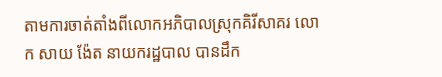តាមការចាត់តាំងពីលោកអភិបាលស្រុកគិរីសាគរ លោក សាយ ង៉ែត នាយករដ្ឋបាល បានដឹក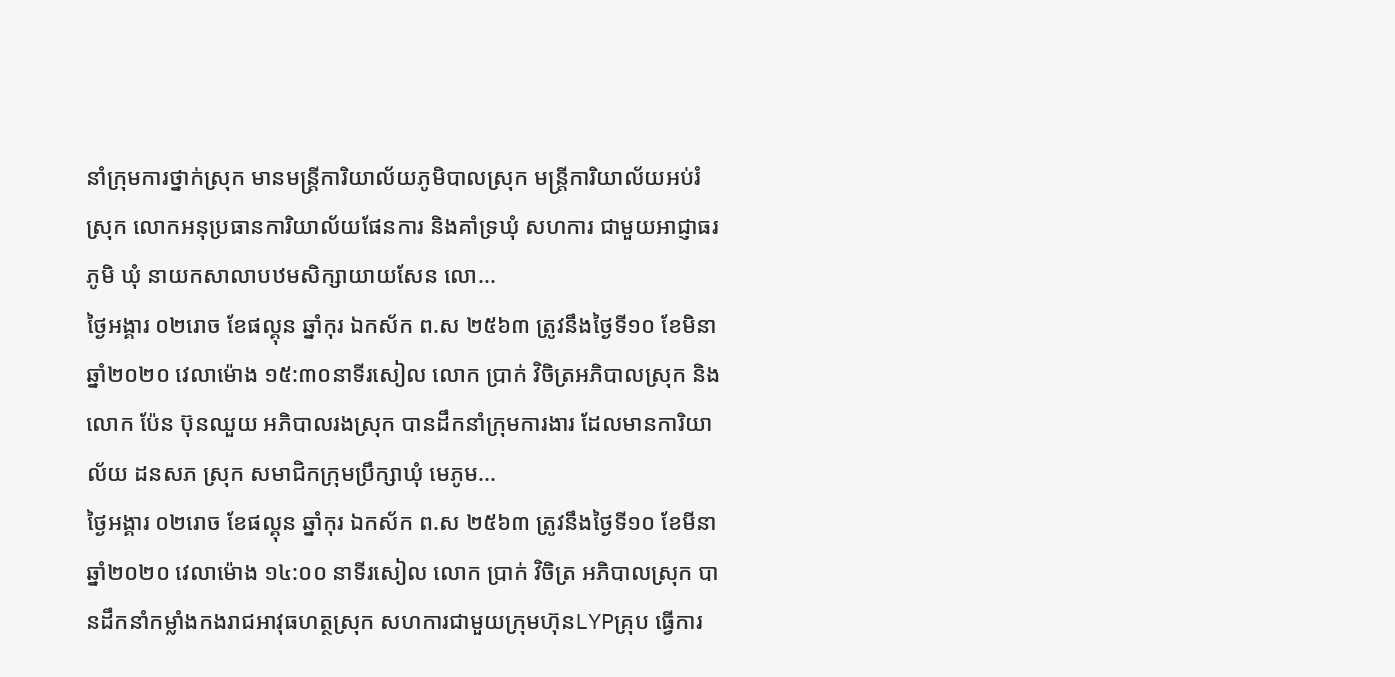នាំក្រុមការថ្នាក់ស្រុក មានមន្រ្តីការិយាល័យភូមិបាលស្រុក មន្ត្រីការិយាល័យអប់រំស្រុក លោកអនុប្រធានការិយាល័យផែនការ និងគាំទ្រឃុំ សហការ ជាមួយអាជ្ញាធរភូមិ ឃុំ នាយកសាលាបឋមសិក្សាយាយសែន លោ...
ថ្ងៃអង្គារ ០២រោច ខែផល្គុន ឆ្នាំកុរ ឯកស័ក ព.ស ២៥៦៣ ត្រូវនឹងថ្ងៃទី១០ ខែមិនា ឆ្នាំ២០២០ វេលាម៉ោង ១៥:៣០នាទីរសៀល លោក ប្រាក់ វិចិត្រអភិបាលស្រុក និងលោក ប៉ែន ប៊ុនឈួយ អភិបាលរងស្រុក បានដឹកនាំក្រុមការងារ ដែលមានការិយាល័យ ដនសភ ស្រុក សមាជិកក្រុមប្រឹក្សាឃុំ មេភូម...
ថ្ងៃអង្គារ ០២រោច ខែផល្គុន ឆ្នាំកុរ ឯកស័ក ព.ស ២៥៦៣ ត្រូវនឹងថ្ងៃទី១០ ខែមីនា ឆ្នាំ២០២០ វេលាម៉ោង ១៤:០០ នាទីរសៀល លោក ប្រាក់ វិចិត្រ អភិបាលស្រុក បានដឹកនាំកម្លាំងកងរាជអាវុធហត្ថស្រុក សហការជាមួយក្រុមហ៊ុនLYPគ្រុប ធ្វើការ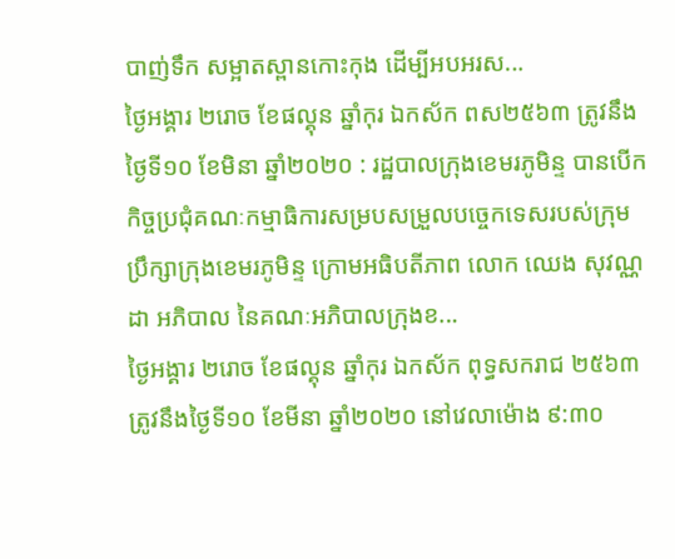បាញ់ទឹក សម្អាតស្ពានកោះកុង ដើម្បីអបអរស...
ថ្ងៃអង្គារ ២រោច ខែផល្គុន ឆ្នាំកុរ ឯកស័ក ពស២៥៦៣ ត្រូវនឹងថ្ងៃទី១០ ខែមិនា ឆ្នាំ២០២០ : រដ្ឋបាលក្រុងខេមរភូមិន្ទ បានបើកកិច្ចប្រជុំគណៈកម្មាធិការសម្របសម្រួលបច្ចេកទេសរបស់ក្រុមប្រឹក្សាក្រុងខេមរភូមិន្ទ ក្រោមអធិបតីភាព លោក ឈេង សុវណ្ណដា អភិបាល នៃគណៈអភិបាលក្រុងខ...
ថ្ងៃអង្គារ ២រោច ខែផល្គុន ឆ្នាំកុរ ឯកស័ក ពុទ្ធសករាជ ២៥៦៣ ត្រូវនឹងថ្ងៃទី១០ ខែមីនា ឆ្នាំ២០២០ នៅវេលាម៉ោង ៩:៣០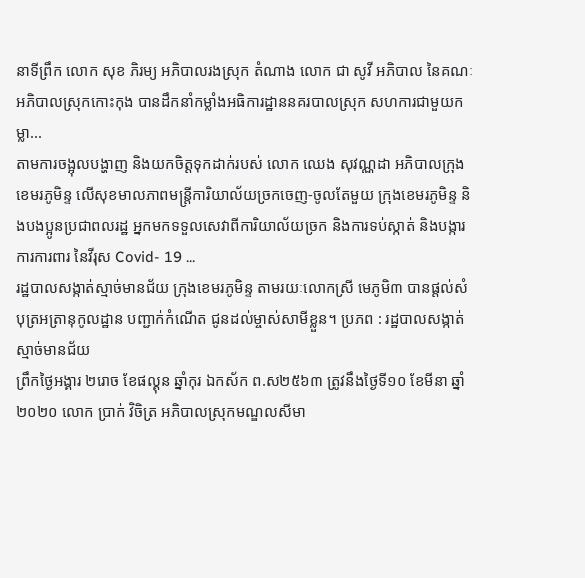នាទីព្រឹក លោក សុខ ភិរម្យ អភិបាលរងស្រុក តំណាង លោក ជា សូវី អភិបាល នៃគណៈអភិបាលស្រុកកោះកុង បានដឹកនាំកម្លាំងអធិការដ្ឋាននគរបាលស្រុក សហការជាមួយកម្លា...
តាមការចង្អុលបង្ហាញ និងយកចិត្តទុកដាក់របស់ លោក ឈេង សុវណ្ណដា អភិបាលក្រុងខេមរភូមិន្ទ លើសុខមាលភាពមន្រ្តីការិយាល័យច្រកចេញ-ចូលតែមួយ ក្រុងខេមរភូមិន្ទ និងបងប្អូនប្រជាពលរដ្ឋ អ្នកមកទទួលសេវាពីការិយាល័យច្រក និងការទប់ស្កាត់ និងបង្ការការការពារ នៃវីរុស Covid- 19 ...
រដ្ឋបាលសង្កាត់ស្មាច់មានជ័យ ក្រុងខេមរភូមិន្ទ តាមរយៈលោកស្រី មេភូមិ៣ បានផ្តល់សំបុត្រអត្រានុកូលដ្ឋាន បញ្ជាក់កំណើត ជូនដល់ម្ចាស់សាមីខ្លួន។ ប្រភព : រដ្ឋបាលសង្កាត់ស្មាច់មានជ័យ
ព្រឹកថ្ងៃអង្គារ ២រោច ខែផល្គុន ឆ្នាំកុរ ឯកស័ក ព.ស២៥៦៣ ត្រូវនឹងថ្ងៃទី១០ ខែមីនា ឆ្នាំ២០២០ លោក ប្រាក់ វិចិត្រ អភិបាលស្រុកមណ្ឌលសីមា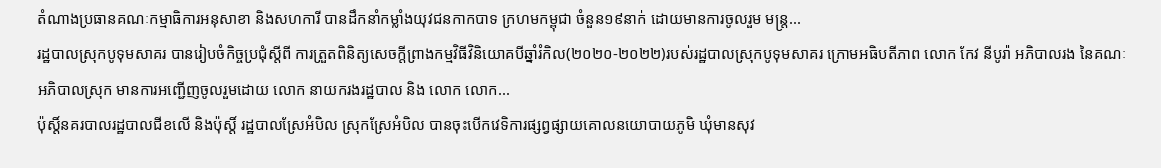តំណាងប្រធានគណៈកម្មាធិការអនុសាខា និងសហការី បានដឹកនាំកម្លាំងយុវជនកាកបាទ ក្រហមកម្ពុជា ចំនួន១៩នាក់ ដោយមានការចូលរួម មន្ត្រ...
រដ្ឋបាលស្រុកបូទុមសាគរ បានរៀបចំកិច្ចប្រជុំស្តីពី ការត្រួតពិនិត្យសេចក្តីព្រាងកម្មវិធីវិនិយោគបីឆ្នាំរំកិល(២០២០-២០២២)របស់រដ្ឋបាលស្រុកបូទុមសាគរ ក្រោមអធិបតីភាព លោក កែវ នីបូរ៉ា អភិបាលរង នៃគណៈអភិបាលស្រុក មានការអញ្ជើញចូលរួមដោយ លោក នាយករងរដ្ឋបាល និង លោក លោក...
ប៉ុស្ដិ៍នគរបាលរដ្ឋបាលជីខលើ និងប៉ុស្តិ៍ រដ្ឋបាលស្រែអំបិល ស្រុកស្រែអំបិល បានចុះបេីកវេទិការផ្សព្វផ្សាយគោលនយោបាយភូមិ ឃុំមានសុវ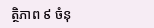ត្ថិភាព ៩ ចំនុ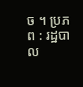ច ។ ប្រភព : រដ្ឋបាល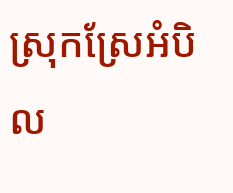ស្រុកស្រែអំបិល